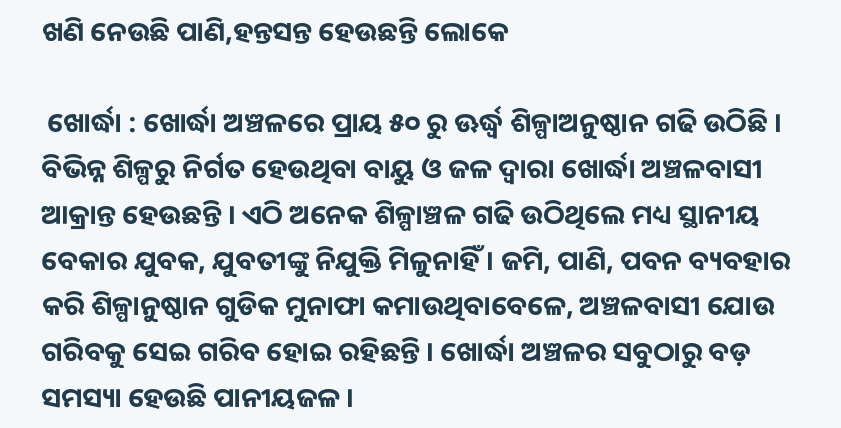ଖଣି ନେଉଛି ପାଣି,ହନ୍ତସନ୍ତ ହେଉଛନ୍ତି ଲୋକେ

 ଖୋର୍ଦ୍ଧା : ଖୋର୍ଦ୍ଧା ଅଞ୍ଚଳରେ ପ୍ରାୟ ୫୦ ରୁ ଊର୍ଦ୍ଧ୍ୱ ଶିଳ୍ପାଅନୁଷ୍ଠାନ ଗଢି ଉଠିଛି । ବିଭିନ୍ନ ଶିଳ୍ପରୁ ନିର୍ଗତ ହେଉଥିବା ବାୟୁ ଓ ଜଳ ଦ୍ୱାରା ଖୋର୍ଦ୍ଧା ଅଞ୍ଚଳବାସୀ ଆକ୍ରାନ୍ତ ହେଉଛନ୍ତି । ଏଠି ଅନେକ ଶିଳ୍ପାଞ୍ଚଳ ଗଢି ଉଠିଥିଲେ ମଧ୍ୟ ସ୍ଥାନୀୟ ବେକାର ଯୁବକ, ଯୁବତୀଙ୍କୁ ନିଯୁକ୍ତି ମିଳୁନାହିଁ । ଜମି, ପାଣି, ପବନ ବ୍ୟବହାର କରି ଶିଳ୍ପାନୁଷ୍ଠାନ ଗୁଡିକ ମୁନାଫା କମାଉଥିବାବେଳେ, ଅଞ୍ଚଳବାସୀ ଯୋଉ ଗରିବକୁ ସେଇ ଗରିବ ହୋଇ ରହିଛନ୍ତି । ଖୋର୍ଦ୍ଧା ଅଞ୍ଚଳର ସବୁଠାରୁ ବଡ଼ ସମସ୍ୟା ହେଉଛି ପାନୀୟଜଳ ।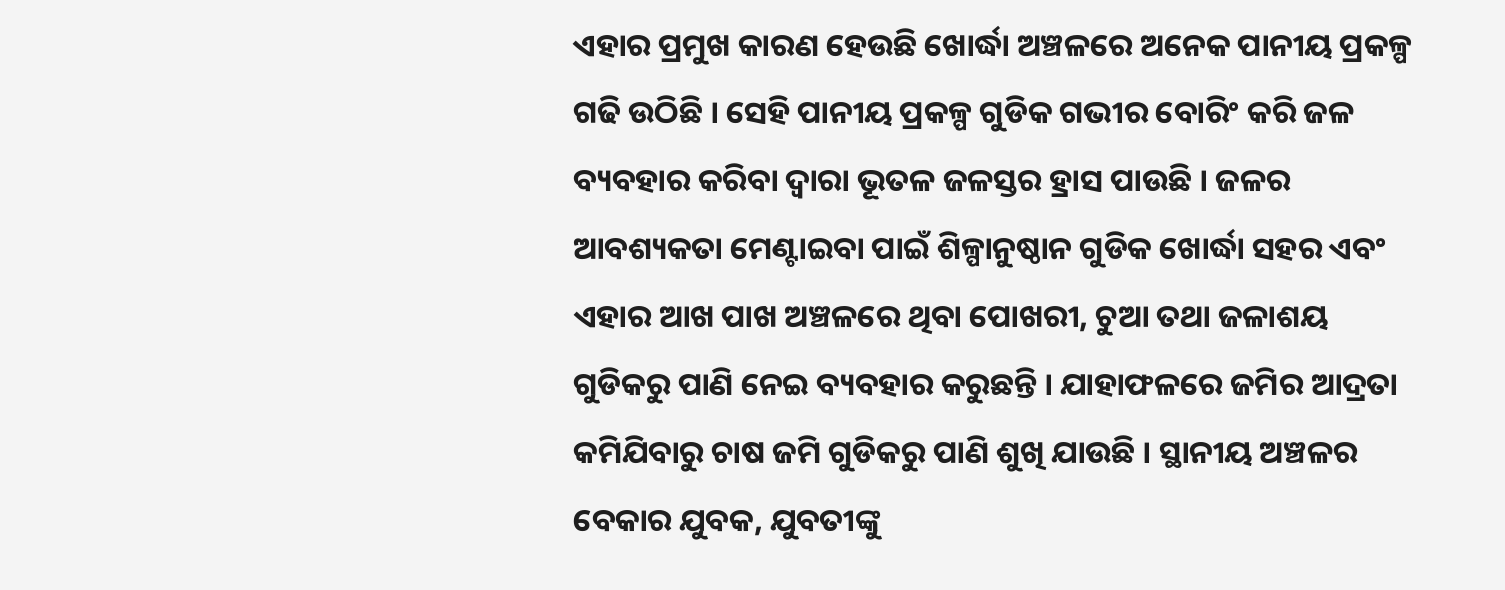ଏହାର ପ୍ରମୁଖ କାରଣ ହେଉଛି ଖୋର୍ଦ୍ଧା ଅଞ୍ଚଳରେ ଅନେକ ପାନୀୟ ପ୍ରକଳ୍ପ ଗଢି ଉଠିଛି । ସେହି ପାନୀୟ ପ୍ରକଳ୍ପ ଗୁଡିକ ଗଭୀର ବୋରିଂ କରି ଜଳ ବ୍ୟବହାର କରିବା ଦ୍ୱାରା ଭୂତଳ ଜଳସ୍ତର ହ୍ରାସ ପାଉଛି । ଜଳର ଆବଶ୍ୟକତା ମେଣ୍ଟାଇବା ପାଇଁ ଶିଳ୍ପାନୁଷ୍ଠାନ ଗୁଡିକ ଖୋର୍ଦ୍ଧା ସହର ଏବଂ ଏହାର ଆଖ ପାଖ ଅଞ୍ଚଳରେ ଥିବା ପୋଖରୀ, ଚୁଆ ତଥା ଜଳାଶୟ ଗୁଡିକରୁ ପାଣି ନେଇ ବ୍ୟବହାର କରୁଛନ୍ତି । ଯାହାଫଳରେ ଜମିର ଆଦ୍ରତା କମିଯିବାରୁ ଚାଷ ଜମି ଗୁଡିକରୁ ପାଣି ଶୁଖି ଯାଉଛି । ସ୍ଥାନୀୟ ଅଞ୍ଚଳର ବେକାର ଯୁବକ, ଯୁବତୀଙ୍କୁ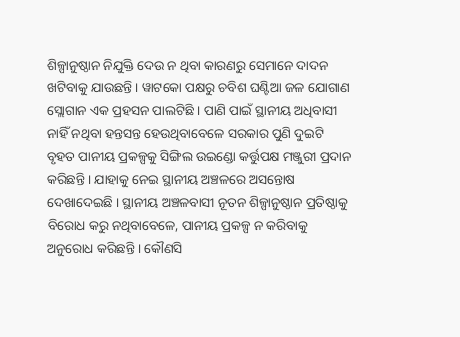ଶିଳ୍ପାନୁଷ୍ଠାନ ନିଯୁକ୍ତି ଦେଉ ନ ଥିବା କାରଣରୁ ସେମାନେ ଦାଦନ ଖଟିବାକୁ ଯାଉଛନ୍ତି । ୱାଟକୋ ପକ୍ଷରୁ ଚବିଶ ଘଣ୍ଟିଆ ଜଳ ଯୋଗାଣ ସ୍ଲୋଗାନ ଏକ ପ୍ରହସନ ପାଲଟିଛି । ପାଣି ପାଇଁ ସ୍ଥାନୀୟ ଅଧିବାସୀ ନାହିଁ ନଥିବା ହନ୍ତସନ୍ତ ହେଉଥିବାବେଳେ ସରକାର ପୁଣି ଦୁଇଟି ବୃହତ ପାନୀୟ ପ୍ରକଳ୍ପକୁ ସିଙ୍ଗିଲ ଉଇଣ୍ଡୋ କର୍ତ୍ତୁପକ୍ଷ ମଞ୍ଜୁରୀ ପ୍ରଦାନ କରିଛନ୍ତି । ଯାହାକୁ ନେଇ ସ୍ଥାନୀୟ ଅଞ୍ଚଳରେ ଅସନ୍ତୋଷ ଦେଖାଦେଇଛି । ସ୍ଥାନୀୟ ଅଞ୍ଚଳବାସୀ ନୂତନ ଶିଳ୍ପାନୁଷ୍ଠାନ ପ୍ରତିଷ୍ଠାକୁ ବିରୋଧ କରୁ ନଥିବାବେଳେ, ପାନୀୟ ପ୍ରକଳ୍ପ ନ କରିବାକୁ ଅନୁରୋଧ କରିଛନ୍ତି । କୌଣସି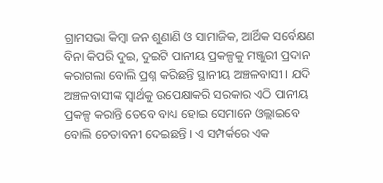ଗ୍ରାମସଭା କିମ୍ବା ଜନ ଶୁଣାଣି ଓ ସାମାଜିକ, ଆର୍ଥିକ ସର୍ବେକ୍ଷଣ ବିନା କିପରି ଦୁଇ, ଦୁଇଟି ପାନୀୟ ପ୍ରକଳ୍ପକୁ ମଞ୍ଜୁରୀ ପ୍ରଦାନ କରାଗଲା ବୋଲି ପ୍ରଶ୍ନ କରିଛନ୍ତି ସ୍ଥାନୀୟ ଅଞ୍ଚଳବାସୀ । ଯଦି ଅଞ୍ଚଳବାସୀଙ୍କ ସ୍ୱାର୍ଥକୁ ଉପେକ୍ଷାକରି ସରକାର ଏଠି ପାନୀୟ ପ୍ରକଳ୍ପ କରାନ୍ତି ତେବେ ବାଧ୍ୟ ହୋଇ ସେମାନେ ଓଲ୍ଲାଇବେ ବୋଲି ଚେତାବନୀ ଦେଇଛନ୍ତି । ଏ ସମ୍ପର୍କରେ ଏକ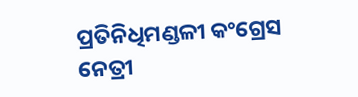ପ୍ରତିନିଧିମଣ୍ଡଳୀ କଂଗ୍ରେସ ନେତ୍ରୀ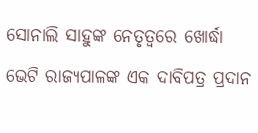ସୋନାଲି ସାହୁଙ୍କ ନେତୃତ୍ୱରେ ଖୋର୍ଦ୍ଧା ଭେଟି ରାଜ୍ୟପାଳଙ୍କ ଏକ ଦାବିପତ୍ର ପ୍ରଦାନ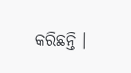କରିଛନ୍ତି ।